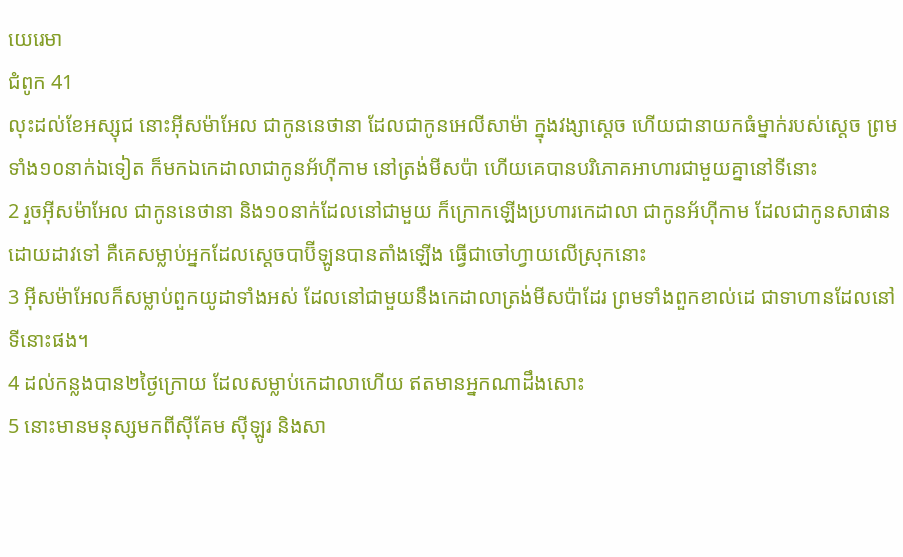យេរេមា
ជំពូក 41
លុះដល់ខែអស្សុជ នោះអ៊ីសម៉ាអែល ជាកូននេថានា ដែលជាកូនអេលីសាម៉ា ក្នុងវង្សាស្តេច ហើយជានាយកធំម្នាក់របស់ស្តេច ព្រមទាំង១០នាក់ឯទៀត ក៏មកឯកេដាលាជាកូនអ័ហ៊ីកាម នៅត្រង់មីសប៉ា ហើយគេបានបរិភោគអាហារជាមួយគ្នានៅទីនោះ
2 រួចអ៊ីសម៉ាអែល ជាកូននេថានា និង១០នាក់ដែលនៅជាមួយ ក៏ក្រោកឡើងប្រហារកេដាលា ជាកូនអ័ហ៊ីកាម ដែលជាកូនសាផានដោយដាវទៅ គឺគេសម្លាប់អ្នកដែលស្តេចបាប៊ីឡូនបានតាំងឡើង ធ្វើជាចៅហ្វាយលើស្រុកនោះ
3 អ៊ីសម៉ាអែលក៏សម្លាប់ពួកយូដាទាំងអស់ ដែលនៅជាមួយនឹងកេដាលាត្រង់មីសប៉ាដែរ ព្រមទាំងពួកខាល់ដេ ជាទាហានដែលនៅទីនោះផង។
4 ដល់កន្លងបាន២ថ្ងៃក្រោយ ដែលសម្លាប់កេដាលាហើយ ឥតមានអ្នកណាដឹងសោះ
5 នោះមានមនុស្សមកពីស៊ីគែម ស៊ីឡូរ និងសា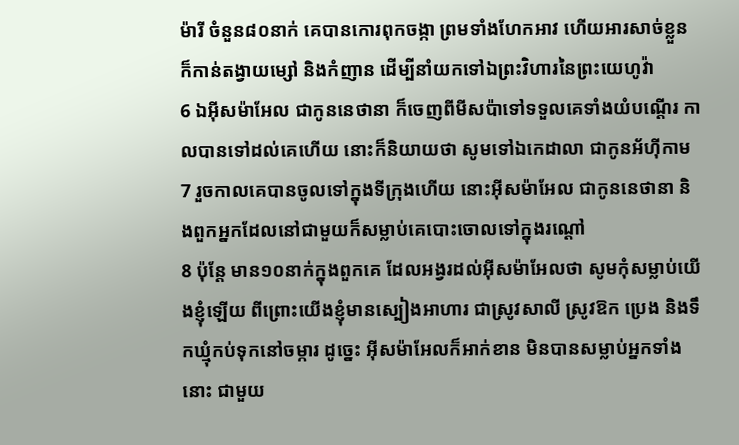ម៉ារី ចំនួន៨០នាក់ គេបានកោរពុកចង្កា ព្រមទាំងហែកអាវ ហើយអារសាច់ខ្លួន ក៏កាន់តង្វាយម្សៅ និងកំញាន ដើម្បីនាំយកទៅឯព្រះវិហារនៃព្រះយេហូវ៉ា
6 ឯអ៊ីសម៉ាអែល ជាកូននេថានា ក៏ចេញពីមីសប៉ាទៅទទួលគេទាំងយំបណ្តើរ កាលបានទៅដល់គេហើយ នោះក៏និយាយថា សូមទៅឯកេដាលា ជាកូនអ័ហ៊ីកាម
7 រួចកាលគេបានចូលទៅក្នុងទីក្រុងហើយ នោះអ៊ីសម៉ាអែល ជាកូននេថានា និងពួកអ្នកដែលនៅជាមួយក៏សម្លាប់គេបោះចោលទៅក្នុងរណ្តៅ
8 ប៉ុន្តែ មាន១០នាក់ក្នុងពួកគេ ដែលអង្វរដល់អ៊ីសម៉ាអែលថា សូមកុំសម្លាប់យើងខ្ញុំឡើយ ពីព្រោះយើងខ្ញុំមានស្បៀងអាហារ ជាស្រូវសាលី ស្រូវឱក ប្រេង និងទឹកឃ្មុំកប់ទុកនៅចម្ការ ដូច្នេះ អ៊ីសម៉ាអែលក៏អាក់ខាន មិនបានសម្លាប់អ្នកទាំងនោះ ជាមួយ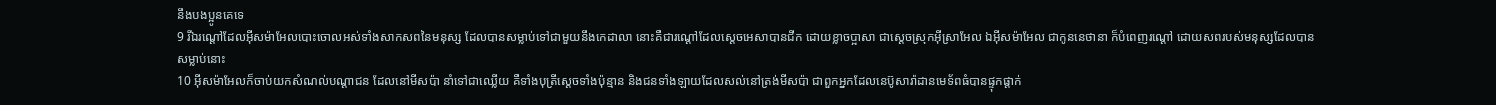នឹងបងប្អូនគេទេ
9 រីឯរណ្តៅដែលអ៊ីសម៉ាអែលបោះចោលអស់ទាំងសាកសពនៃមនុស្ស ដែលបានសម្លាប់ទៅជាមួយនឹងកេដាលា នោះគឺជារណ្តៅដែលស្តេចអេសាបានជីក ដោយខ្លាចប្អាសា ជាស្តេចស្រុកអ៊ីស្រាអែល ឯអ៊ីសម៉ាអែល ជាកូននេថានា ក៏បំពេញរណ្តៅ ដោយសពរបស់មនុស្សដែលបានសម្លាប់នោះ
10 អ៊ីសម៉ាអែលក៏ចាប់យកសំណល់បណ្តាជន ដែលនៅមីសប៉ា នាំទៅជាឈ្លើយ គឺទាំងបុត្រីស្តេចទាំងប៉ុន្មាន និងជនទាំងឡាយដែលសល់នៅត្រង់មីសប៉ា ជាពួកអ្នកដែលនេប៊ូសារ៉ាដានមេទ័ពធំបានផ្ទុកផ្តាក់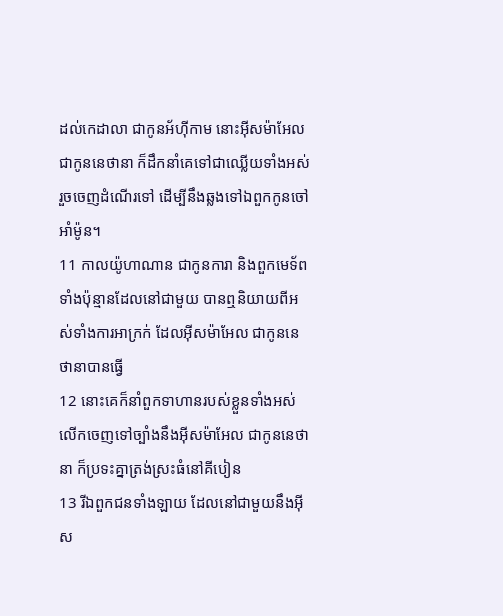ដល់កេដាលា ជាកូនអ័ហ៊ីកាម នោះអ៊ីសម៉ាអែល ជាកូននេថានា ក៏ដឹកនាំគេទៅជាឈ្លើយទាំងអស់ រួចចេញដំណើរទៅ ដើម្បីនឹងឆ្លងទៅឯពួកកូនចៅអាំម៉ូន។
11 កាលយ៉ូហាណាន ជាកូនការា និងពួកមេទ័ពទាំងប៉ុន្មានដែលនៅជាមួយ បានឮនិយាយពីអស់ទាំងការអាក្រក់ ដែលអ៊ីសម៉ាអែល ជាកូននេថានាបានធ្វើ
12 នោះគេក៏នាំពួកទាហានរបស់ខ្លួនទាំងអស់ លើកចេញទៅច្បាំងនឹងអ៊ីសម៉ាអែល ជាកូននេថានា ក៏ប្រទះគ្នាត្រង់ស្រះធំនៅគីបៀន
13 រីឯពួកជនទាំងឡាយ ដែលនៅជាមួយនឹងអ៊ីស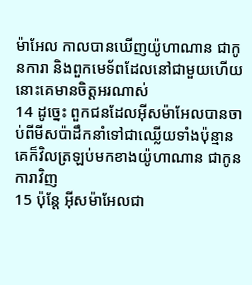ម៉ាអែល កាលបានឃើញយ៉ូហាណាន ជាកូនការា និងពួកមេទ័ពដែលនៅជាមួយហើយ នោះគេមានចិត្តអរណាស់
14 ដូច្នេះ ពួកជនដែលអ៊ីសម៉ាអែលបានចាប់ពីមីសប៉ាដឹកនាំទៅជាឈ្លើយទាំងប៉ុន្មាន គេក៏វិលត្រឡប់មកខាងយ៉ូហាណាន ជាកូនការាវិញ
15 ប៉ុន្តែ អ៊ីសម៉ាអែលជា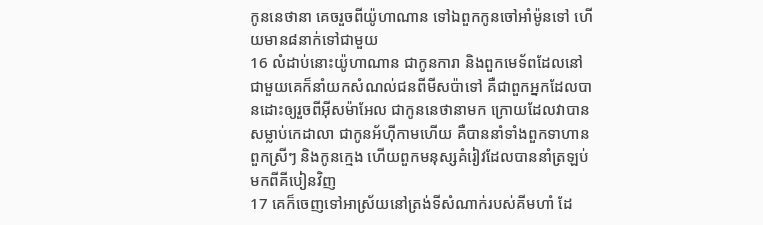កូននេថានា គេចរួចពីយ៉ូហាណាន ទៅឯពួកកូនចៅអាំម៉ូនទៅ ហើយមាន៨នាក់ទៅជាមួយ
16 លំដាប់នោះយ៉ូហាណាន ជាកូនការា និងពួកមេទ័ពដែលនៅជាមួយគេក៏នាំយកសំណល់ជនពីមីសប៉ាទៅ គឺជាពួកអ្នកដែលបានដោះឲ្យរួចពីអ៊ីសម៉ាអែល ជាកូននេថានាមក ក្រោយដែលវាបានសម្លាប់កេដាលា ជាកូនអ័ហ៊ីកាមហើយ គឺបាននាំទាំងពួកទាហាន ពួកស្រីៗ និងកូនក្មេង ហើយពួកមនុស្សគំរៀវដែលបាននាំត្រឡប់មកពីគីបៀនវិញ
17 គេក៏ចេញទៅអាស្រ័យនៅត្រង់ទីសំណាក់របស់គីមហាំ ដែ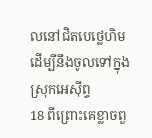លនៅជិតបេថ្លេហិម ដើម្បីនឹងចូលទៅក្នុងស្រុកអេស៊ីព្ទ
18 ពីព្រោះគេខ្លាចពួ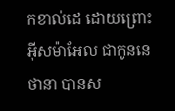កខាល់ដេ ដោយព្រោះអ៊ីសម៉ាអែល ជាកូននេថានា បានស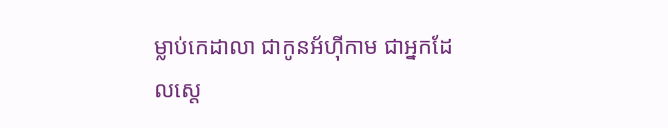ម្លាប់កេដាលា ជាកូនអ័ហ៊ីកាម ជាអ្នកដែលស្តេ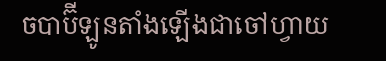ចបាប៊ីឡូនតាំងឡើងជាចៅហ្វាយ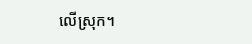លើស្រុក។